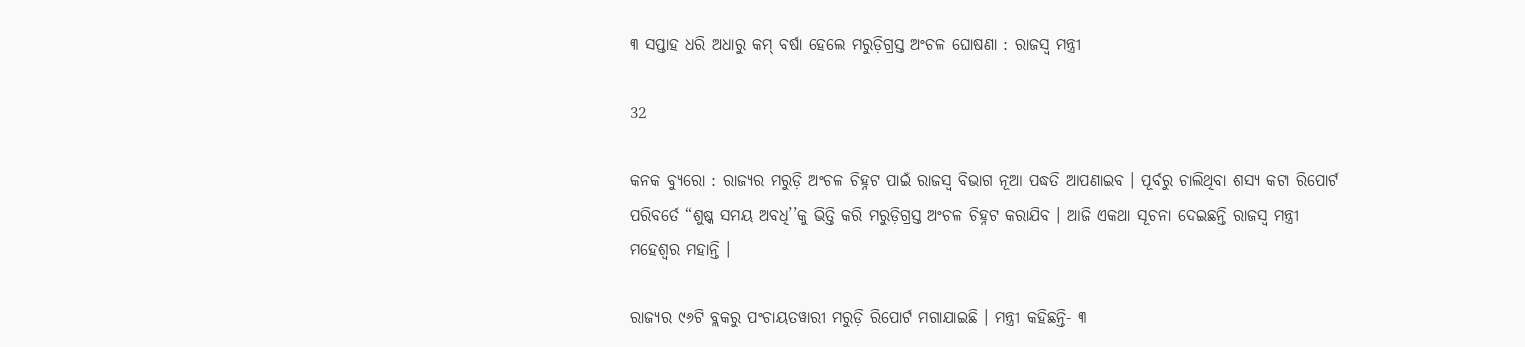୩ ସପ୍ତାହ ଧରି ଅଧାରୁ କମ୍ ବର୍ଷା ହେଲେ ମରୁଡ଼ିଗ୍ରସ୍ତ ଅଂଚଳ ଘୋଷଣା : ରାଜସ୍ୱ ମନ୍ତ୍ରୀ

32

କନକ ବ୍ୟୁରୋ : ରାଜ୍ୟର ମରୁଡ଼ି ଅଂଚଳ ଚିହ୍ନଟ ପାଇଁ ରାଜସ୍ୱ ବିଭାଗ ନୂଆ ପଦ୍ଧତି ଆପଣାଇବ । ପୂର୍ବରୁ ଚାଲିଥିବା ଶସ୍ୟ କଟା ରିପୋର୍ଟ ପରିବର୍ତେ “ଶୁଷ୍କ ସମୟ ଅବଧି’’କୁ ଭିତ୍ତି କରି ମରୁଡ଼ିଗ୍ରସ୍ତ ଅଂଚଳ ଚିହ୍ନଟ କରାଯିବ । ଆଜି ଏକଥା ସୂଚନା ଦେଇଛନ୍ତି ରାଜସ୍ୱ ମନ୍ତ୍ରୀ ମହେଶ୍ୱର ମହାନ୍ତି ।

ରାଜ୍ୟର ୯୬ଟି ବ୍ଲକରୁ ପଂଚାୟତୱାରୀ ମରୁଡ଼ି ରିପୋର୍ଟ ମଗାଯାଇଛି । ମନ୍ତ୍ରୀ କହିଛନ୍ତି- ୩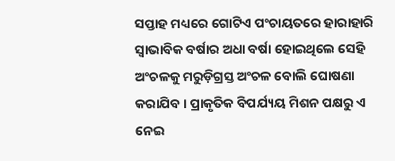ସପ୍ତାହ ମଧ୍ୟରେ ଗୋଟିଏ ପଂଚାୟତରେ ହାରାହାରି ସ୍ୱାଭାବିକ ବର୍ଷାର ଅଧା ବର୍ଷା ହୋଇଥିଲେ ସେହି ଅଂଚଳକୁ ମରୁଡ଼ିଗ୍ରସ୍ତ ଅଂଚଳ ବୋଲି ଘୋଷଣା କରାଯିବ । ପ୍ରାକୃତିକ ବିପର୍ଯ୍ୟୟ ମିଶନ ପକ୍ଷରୁ ଏ ନେଇ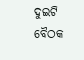ଦୁଇଟି ବୈଠକ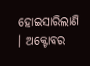ହୋଇସାରିଲାଣି । ଅକ୍ଟୋବର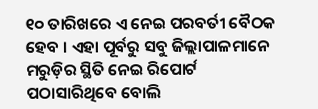୧୦ ତାରିଖରେ ଏ ନେଇ ପରବର୍ତୀ ବୈଠକ ହେବ । ଏହା ପୂର୍ବରୁ ସବୁ ଜିଲ୍ଲାପାଳମାନେ ମରୁଡ଼ିର ସ୍ଥିତି ନେଇ ରିପୋର୍ଟ ପଠାସାରିଥିବେ ବୋଲି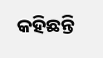କହିଛନ୍ତି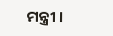ମନ୍ତ୍ରୀ ।